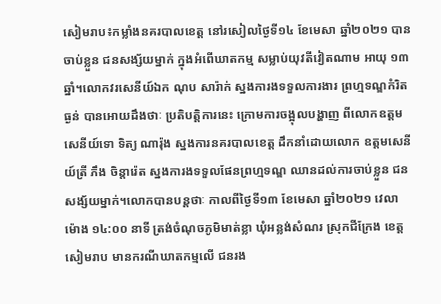សៀមរាប៖កម្លាំងនគរបាលខេត្ត នៅរសៀលថ្ងៃទី១៤ ខែមេសា ឆ្នាំ២០២១ បានចាប់ខ្លួន ជនសង្ស័យម្នាក់ ក្នុងអំពើឃាតកម្ម សម្លាប់យុវតីវៀតណាម អាយុ ១៣ ឆ្នាំ។លោកវរសេនីយ៍ឯក ណុប សារ៉ាក់ ស្នងការងទទួលការងារ ព្រហ្មទណ្ឌកំរិតធ្ងន់ បានអោយដឹងថាៈ ប្រតិបត្តិការនេះ ក្រោមការចង្អុលបង្ហាញ ពីលោកឧត្តមសេនីយ៍ទោ ទិត្យ ណារ៉ុង ស្នងការនគរបាលខេត្ត ដឹកនាំដោយលោក ឧត្តមសេនីយ៍ត្រី ភឹង ចិន្តារ៉េត ស្នងការងទទួលផែនព្រហ្មទណ្ឌ ឈានដល់ការចាប់ខ្លួន ជនសង្ស័យម្នាក់។លោកបានបន្តថាៈ កាលពីថ្ងៃទី១៣ ខែមេសា ឆ្នាំ២០២១ វេលាម៉ោង ១៤:០០ នាទី ត្រង់ចំណុចភូមិមាត់ខ្លា ឃុំអន្លង់សំណរ ស្រុកជីក្រែង ខេត្តសៀមរាប មានករណីឃាតកម្មលើ ជនរង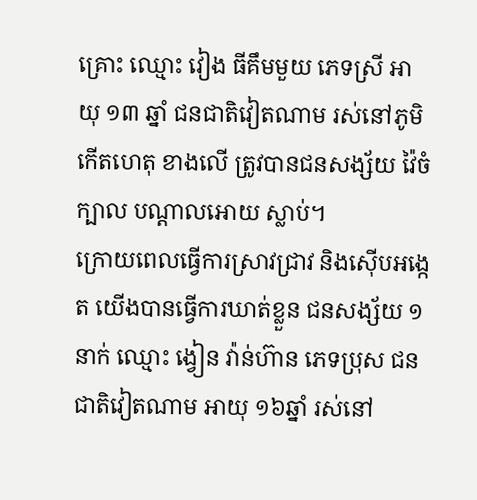គ្រោះ ឈ្មោះ វៀង ធីគឹមមួយ ភេទស្រី អាយុ ១៣ ឆ្នាំ ជនជាតិវៀតណាម រស់នៅភូមិកើតហេតុ ខាងលើ ត្រូវបានជនសង្ស័យ វ៉ៃចំក្បាល បណ្តាលអោយ ស្លាប់។
ក្រោយពេលធ្វើការស្រាវជ្រាវ និងស៊ើបអង្កេត យើងបានធ្វើការឃាត់ខ្លួន ជនសង្ស័យ ១នាក់ ឈ្មោះ ង្វៀន វ៉ាន់ហ៊ាន ភេទប្រុស ជនជាតិវៀតណាម អាយុ ១៦ឆ្នាំ រស់នៅ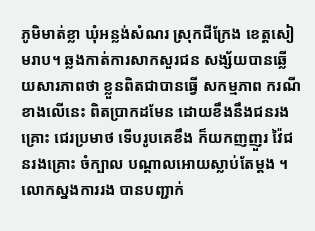ភូមិមាត់ខ្លា ឃុំអន្លង់សំណរ ស្រុកជីក្រែង ខេត្តសៀមរាប។ ឆ្លងកាត់ការសាកសួរជន សង្ស័យបានឆ្លើយសារភាពថា ខ្លួនពិតជាបានធ្វើ សកម្មភាព ករណីខាងលើនេះ ពិតប្រាកដមែន ដោយខឹងនឹងជនរងគ្រោះ ជេរប្រមាថ ទើបរូបគេខឹង ក៏យកញញួរ វ៉ៃជនរងគ្រោះ ចំក្បាល បណ្តាលអោយស្លាប់តែម្តង ។
លោកស្នងការរង បានបញ្ជាក់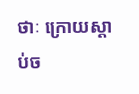ថាៈ ក្រោយស្តាប់ច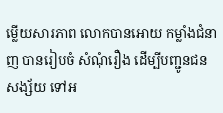ម្លើយសារភាព លោកបានអោយ កម្លាំងជំនាញ បានរៀបចំ សំណុំរឿង ដើម្បីបញ្ជូនជនសង្ស័យ ទៅអ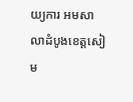យ្យការ អមសាលាដំបូងខេត្តសៀម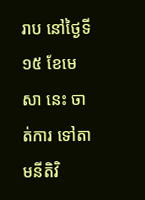រាប នៅថ្ងៃទី១៥ ខែមេសា នេះ ចាត់ការ ទៅតាមនីតិវិ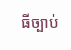ធីច្បាប់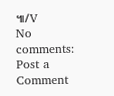៕/V
No comments:
Post a Comment